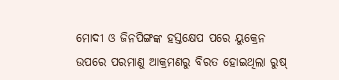ମୋଦୀ ଓ ଜିନପିଙ୍ଗଙ୍କ ହସ୍ତକ୍ଷେପ ପରେ ୟୁକ୍ରେନ ଉପରେ ପରମାଣୁ ଆକ୍ରମଣରୁ ବିରତ ହୋଇଥିଲା ରୁଷ୍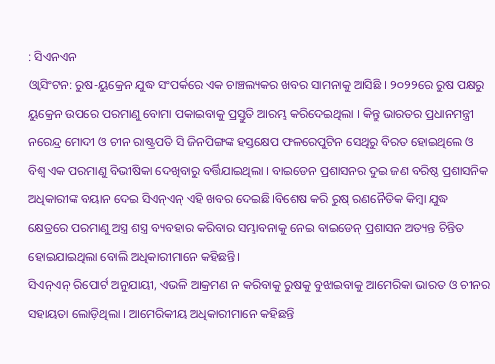: ସିଏନଏନ
ଓ୍ବାସିଂଟନ: ରୁଷ-ୟୁକ୍ରେନ ଯୁଦ୍ଧ ସଂପର୍କରେ ଏକ ଚାଞ୍ଚଲ୍ୟକର ଖବର ସାମନାକୁ ଆସିଛି । ୨୦୨୨ରେ ରୁଷ ପକ୍ଷରୁ ୟୁକ୍ରେନ ଉପରେ ପରମାଣୁ ବୋମା ପକାଇବାକୁ ପ୍ରସ୍ତୁତି ଆରମ୍ଭ କରିଦେଇଥିଲା । କିନ୍ତୁ ଭାରତର ପ୍ରଧାନମନ୍ତ୍ରୀ ନରେନ୍ଦ୍ର ମୋଦୀ ଓ ଚୀନ ରାଷ୍ଟ୍ରପତି ସି ଜିନପିଙ୍ଗଙ୍କ ହସ୍ତକ୍ଷେପ ଫଳରେପୁଟିନ ସେଥିରୁ ବିରତ ହୋଇଥିଲେ ଓ ବିଶ୍ବ ଏକ ପରମାଣୁ ବିଭୀଷିକା ଦେଖିବାରୁ ବର୍ତ୍ତିଯାଇଥିଲା । ବାଇଡେନ ପ୍ରଶାସନର ଦୁଇ ଜଣ ବରିଷ୍ଠ ପ୍ରଶାସନିକ ଅଧିକାରୀଙ୍କ ବୟାନ ଦେଇ ସିଏନ୍ଏନ୍ ଏହି ଖବର ଦେଇଛି।ବିଶେଷ କରି ରୁଷ୍ ରଣନୈତିକ କିମ୍ବା ଯୁଦ୍ଧ କ୍ଷେତ୍ରରେ ପରମାଣୁ ଅସ୍ତ୍ର ଶସ୍ତ୍ର ବ୍ୟବହାର କରିବାର ସମ୍ଭାବନାକୁ ନେଇ ବାଇଡେନ୍ ପ୍ରଶାସନ ଅତ୍ୟନ୍ତ ଚିନ୍ତିତ ହୋଇଯାଇଥିଲା ବୋଲି ଅଧିକାରୀମାନେ କହିଛନ୍ତି।
ସିଏନ୍ଏନ୍ ରିପୋର୍ଟ ଅନୁଯାୟୀ, ଏଭଳି ଆକ୍ରମଣ ନ କରିବାକୁ ରୁଷକୁ ବୁଝାଇବାକୁ ଆମେରିକା ଭାରତ ଓ ଚୀନର ସହାୟତା ଲୋଡ଼ିଥିଲା । ଆମେରିକୀୟ ଅଧିକାରୀମାନେ କହିଛନ୍ତି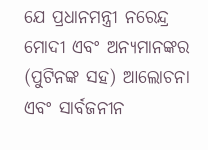ଯେ ପ୍ରଧାନମନ୍ତ୍ରୀ ନରେନ୍ଦ୍ର ମୋଦୀ ଏବଂ ଅନ୍ୟମାନଙ୍କର (ପୁଟିନଙ୍କ ସହ) ଆଲୋଚନା ଏବଂ ସାର୍ବଜନୀନ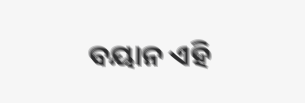ବୟାନ ଏହି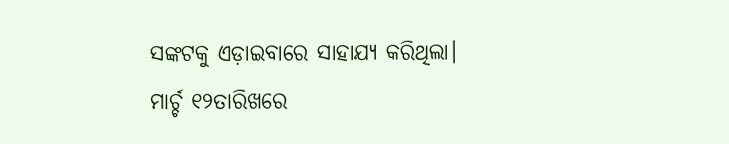ସଙ୍କଟକୁ ଏଡ଼ାଇବାରେ ସାହାଯ୍ୟ କରିଥିଲା।
ମାର୍ଚ୍ଚ ୧୨ତାରିଖରେ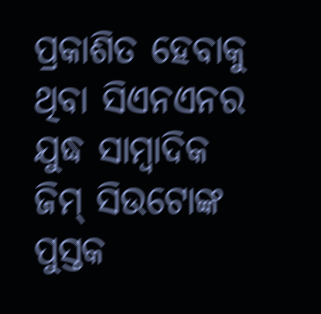ପ୍ରକାଶିତ ହେବାକୁ ଥିବା ସିଏନଏନର ଯୁଦ୍ଧ ସାମ୍ବାଦିକ ଜିମ୍ ସିଉଟୋଙ୍କ ପୁସ୍ତକ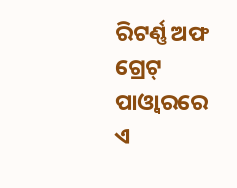ରିଟର୍ଣ୍ଣ ଅଫ ଗ୍ରେଟ୍ ପାଓ୍ବାରରେ ଏ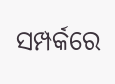ସମ୍ପର୍କରେ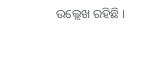ଉଲ୍ଲେଖ ରହିଛି ।